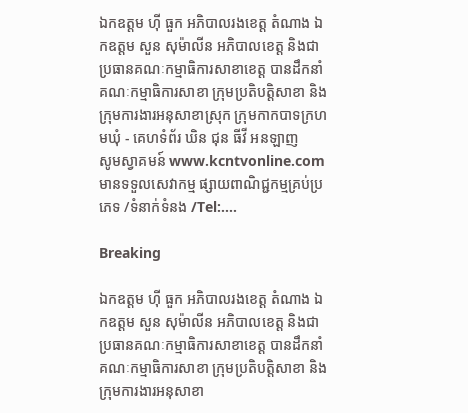ឯកឧត្តម ហ៊ី ធួក អភិបាលរងខេត្ត តំណាង ឯកឧត្តម សួន សុម៉ាលីន អភិបាលខេត្ត និងជាប្រធានគណៈកម្មាធិការសាខាខេត្ត បានដឹកនាំគណៈកម្មាធិការសាខា ក្រុមប្រតិបត្តិសាខា និងក្រុមការងារអនុសាខាស្រុក ក្រុមកាកបាទក្រហមឃុំ - គេហទំព័រ ឃិន ជុន ធីវី អនឡាញ
សូមស្វាគមន៍ www.kcntvonline.com មានទទួលសេវាកម្ម ផ្សាយពាណិជ្ជកម្មគ្រប់ប្រភេទ /ទំនាក់ទំនង /Tel:....

Breaking

ឯកឧត្តម ហ៊ី ធួក អភិបាលរងខេត្ត តំណាង ឯកឧត្តម សួន សុម៉ាលីន អភិបាលខេត្ត និងជាប្រធានគណៈកម្មាធិការសាខាខេត្ត បានដឹកនាំគណៈកម្មាធិការសាខា ក្រុមប្រតិបត្តិសាខា និងក្រុមការងារអនុសាខា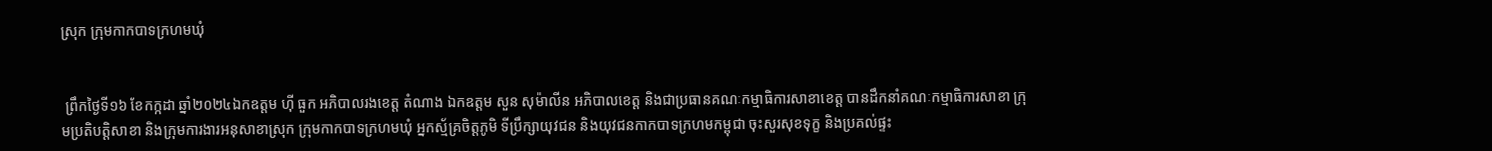ស្រុក ក្រុមកាកបាទក្រហមឃុំ


 ព្រឹកថ្ងៃទី១៦ ខែកក្កដា ឆ្នាំ២០២៤ឯកឧត្តម ហ៊ី ធួក អភិបាលរងខេត្ត តំណាង ឯកឧត្តម សួន សុម៉ាលីន អភិបាលខេត្ត និងជាប្រធានគណៈកម្មាធិការសាខាខេត្ត បានដឹកនាំគណៈកម្មាធិការសាខា ក្រុមប្រតិបត្តិសាខា និងក្រុមការងារអនុសាខាស្រុក ក្រុមកាកបាទក្រហមឃុំ អ្នកស្ម័គ្រចិត្តភូមិ ទីប្រឹក្សាយុវជន និងយុវជនកាកបាទក្រហមកម្ពុជា ចុះសួរសុខទុក្ខ និងប្រគល់ផ្ទះ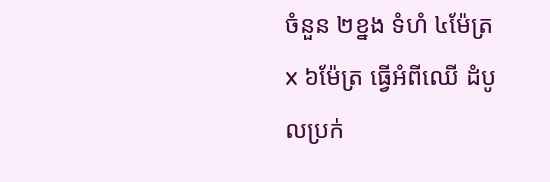ចំនួន ២ខ្នង ទំហំ ៤ម៉ែត្រ x ៦ម៉ែត្រ ធ្វើអំពីឈើ ដំបូលប្រក់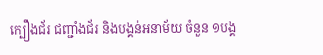ក្បឿងជ័រ ជញ្ជាំងជ័រ និងបង្គន់អនាម័យ ចំនួន ១បង្គ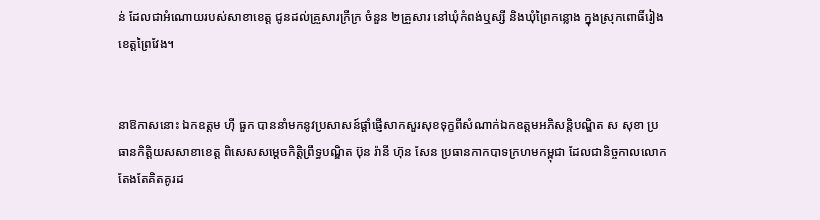ន់ ដែលជាអំណោយរបស់សាខាខេត្ត ជូនដល់គ្រួសារក្រីក្រ ចំនួន ២គ្រួសារ នៅឃុំកំពង់ឬស្សី និងឃុំព្រៃកន្លោង ក្នុងស្រុកពោធិ៍រៀង ខេត្តព្រៃវែង។


នាឱកាសនោះ ឯកឧត្តម ហុី ធួក បាននាំមកនូវប្រសាសន៍ផ្តាំផ្ញើសាកសួរសុខទុក្ខពីសំណាក់ឯកឧត្តមអភិសន្តិបណ្ឌិត ស សុខា ប្រធានកិត្តិយសសាខាខេត្ត ពិសេសសម្ដេចកិត្តិព្រឹទ្ធបណ្ឌិត ប៊ុន រ៉ានី ហ៊ុន សែន ប្រធានកាកបាទក្រហមកម្ពុជា ដែលជានិច្ចកាលលោកតែងតែគិតគូរដ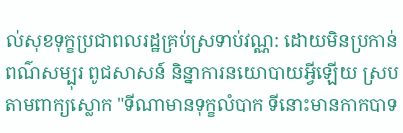ល់សុខទុក្ខប្រជាពលរដ្ឋគ្រប់ស្រទាប់វណ្ណ: ដោយមិនប្រកាន់ពណ៌សម្បុរ ពូជសាសន៍ និន្នាការនយោបាយអ្វីឡើយ ស្របតាមពាក្យស្លោក "ទីណាមានទុក្ខលំបាក ទីនោះមានកាកបាទ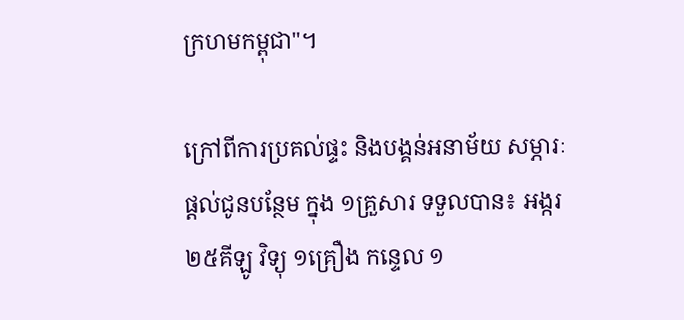ក្រហមកម្ពុជា"។

ក្រៅពីការប្រគល់ផ្ទះ និងបង្គន់អនាម័យ សម្ភារៈផ្តល់ជូនបន្ថែម ក្នុង ១គ្រួសារ ទទួលបាន៖ អង្ករ ២៥គីឡូ វិទ្យុ ១គ្រឿង កន្ទេល ១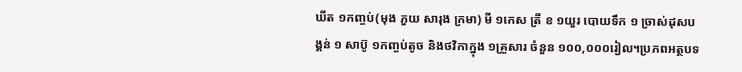ឃីត ១កញ្ចប់(មុង ភួយ សារុង ក្រមា) មី ១កេស ត្រី ខ ១យួរ បោយទឹក ១ ច្រាស់ដុសបង្គន់ ១ សាប៊ូ ១កញ្ចប់តូច និងថវិកាក្នុង ១គ្រួសារ ចំនួន ១០០,០០០រៀល។ប្រភពអត្ថបទ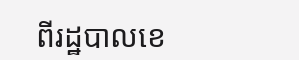ពីរដ្ឋបាលខេ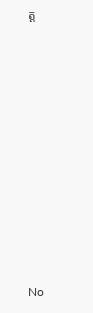ត្ត




















No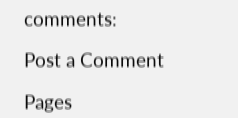comments:

Post a Comment

Pages